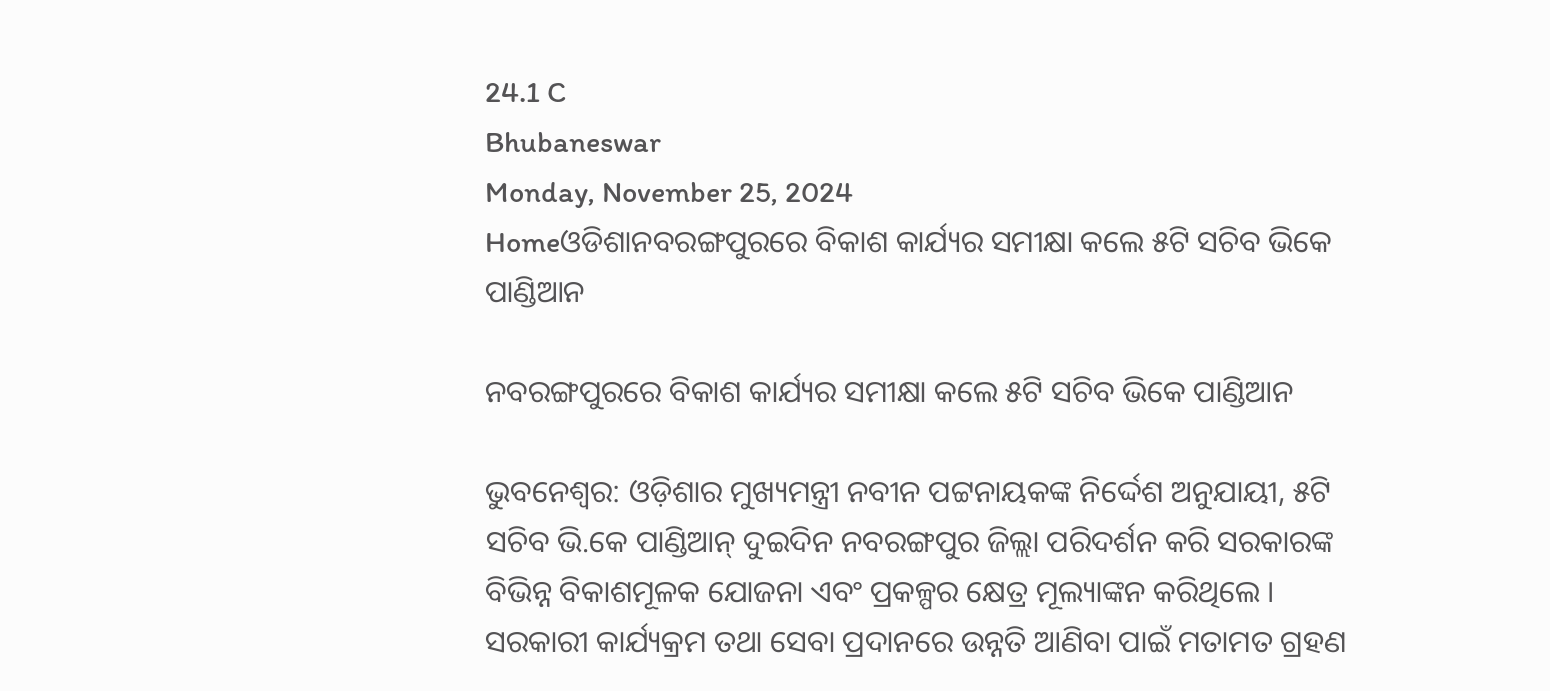24.1 C
Bhubaneswar
Monday, November 25, 2024
Homeଓଡିଶାନବରଙ୍ଗପୁରରେ ବିକାଶ କାର୍ଯ୍ୟର ସମୀକ୍ଷା କଲେ ୫ଟି ସଚିବ ଭିକେ ପାଣ୍ଡିଆନ

ନବରଙ୍ଗପୁରରେ ବିକାଶ କାର୍ଯ୍ୟର ସମୀକ୍ଷା କଲେ ୫ଟି ସଚିବ ଭିକେ ପାଣ୍ଡିଆନ

ଭୁବନେଶ୍ୱର: ଓଡ଼ିଶାର ମୁଖ୍ୟମନ୍ତ୍ରୀ ନବୀନ ପଟ୍ଟନାୟକଙ୍କ ନିର୍ଦ୍ଦେଶ ଅନୁଯାୟୀ, ୫ଟି ସଚିବ ଭି.କେ ପାଣ୍ଡିଆନ୍ ଦୁଇଦିନ ନବରଙ୍ଗପୁର ଜିଲ୍ଲା ପରିଦର୍ଶନ କରି ସରକାରଙ୍କ ବିଭିନ୍ନ ବିକାଶମୂଳକ ଯୋଜନା ଏବଂ ପ୍ରକଳ୍ପର କ୍ଷେତ୍ର ମୂଲ୍ୟାଙ୍କନ କରିଥିଲେ । ସରକାରୀ କାର୍ଯ୍ୟକ୍ରମ ତଥା ସେବା ପ୍ରଦାନରେ ଉନ୍ନତି ଆଣିବା ପାଇଁ ମତାମତ ଗ୍ରହଣ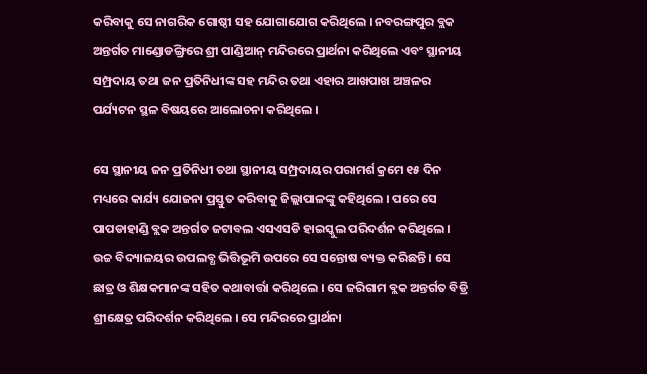କରିବାକୁ ସେ ନାଗରିକ ଗୋଷ୍ଠୀ ସହ ଯୋଗାଯୋଗ କରିଥିଲେ । ନବରଙ୍ଗପୁର ବ୍ଲକ ଅନ୍ତର୍ଗତ ମାଣ୍ଡୋଡଙ୍ଗ୍ରିରେ ଶ୍ରୀ ପାଣ୍ଡିଆନ୍ ମନ୍ଦିରରେ ପ୍ରାର୍ଥନା କରିଥିଲେ ଏବଂ ସ୍ଥାନୀୟ ସମ୍ପ୍ରଦାୟ ତଥା ଜନ ପ୍ରତିନିଧୀଙ୍କ ସହ ମନ୍ଦିର ତଥା ଏହାର ଆଖପାଖ ଅଞ୍ଚଳର ପର୍ଯ୍ୟଟନ ସ୍ଥଳ ବିଷୟରେ ଆଲୋଚନା କରିଥିଲେ ।

ସେ ସ୍ଥାନୀୟ ଜନ ପ୍ରତିନିଧୀ ତଥା ସ୍ଥାନୀୟ ସମ୍ପ୍ରଦାୟର ପରାମର୍ଶ କ୍ରମେ ୧୫ ଦିନ ମଧ୍ୟରେ କାର୍ଯ୍ୟ ଯୋଜନା ପ୍ରସ୍ତୁତ କରିବାକୁ ଜିଲ୍ଲାପାଳଙ୍କୁ କହିଥିଲେ । ପରେ ସେ ପାପଡାହାଣ୍ଡି ବ୍ଲକ ଅନ୍ତର୍ଗତ ଜଟାବଲ ଏସଏସଡି ହାଇସ୍କୁଲ ପରିଦର୍ଶନ କରିଥିଲେ । ଉଚ୍ଚ ବିଦ୍ୟାଳୟର ଉପଲବ୍ଧ ଭିତ୍ତିଭୂମି ଉପରେ ସେ ସନ୍ତୋଷ ବ୍ୟକ୍ତ କରିଛନ୍ତି । ସେ ଛାତ୍ର ଓ ଶିକ୍ଷକମାନଙ୍କ ସହିତ କଥାବାର୍ତ୍ତା କରିଥିଲେ । ସେ ଜରିଗାମ ବ୍ଲକ ଅନ୍ତର୍ଗତ ବିଡ୍ରି ଶ୍ରୀକ୍ଷେତ୍ର ପରିଦର୍ଶନ କରିଥିଲେ । ସେ ମନ୍ଦିରରେ ପ୍ରାର୍ଥନା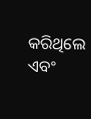କରିଥିଲେ ଏବଂ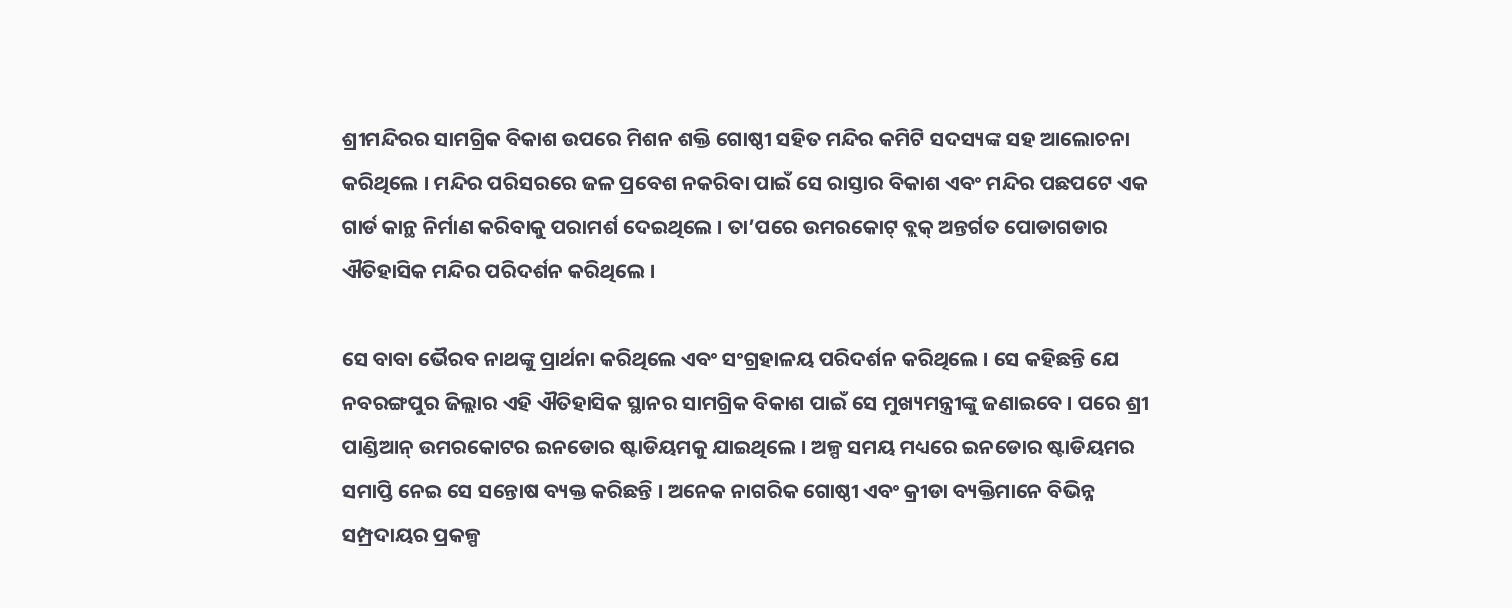ଶ୍ରୀମନ୍ଦିରର ସାମଗ୍ରିକ ବିକାଶ ଉପରେ ମିଶନ ଶକ୍ତି ଗୋଷ୍ଠୀ ସହିତ ମନ୍ଦିର କମିଟି ସଦସ୍ୟଙ୍କ ସହ ଆଲୋଚନା କରିଥିଲେ । ମନ୍ଦିର ପରିସରରେ ଜଳ ପ୍ରବେଶ ନକରିବା ପାଇଁ ସେ ରାସ୍ତାର ବିକାଶ ଏବଂ ମନ୍ଦିର ପଛପଟେ ଏକ ଗାର୍ଡ କାନ୍ଥ ନିର୍ମାଣ କରିବାକୁ ପରାମର୍ଶ ଦେଇଥିଲେ । ତା’ପରେ ଉମରକୋଟ୍ ବ୍ଲକ୍ ଅନ୍ତର୍ଗତ ପୋଡାଗଡାର ଐତିହାସିକ ମନ୍ଦିର ପରିଦର୍ଶନ କରିଥିଲେ ।

ସେ ବାବା ଭୈରବ ନାଥଙ୍କୁ ପ୍ରାର୍ଥନା କରିଥିଲେ ଏବଂ ସଂଗ୍ରହାଳୟ ପରିଦର୍ଶନ କରିଥିଲେ । ସେ କହିଛନ୍ତି ଯେ ନବରଙ୍ଗପୁର ଜିଲ୍ଲାର ଏହି ଐତିହାସିକ ସ୍ଥାନର ସାମଗ୍ରିକ ବିକାଶ ପାଇଁ ସେ ମୁଖ୍ୟମନ୍ତ୍ରୀଙ୍କୁ ଜଣାଇବେ । ପରେ ଶ୍ରୀ ପାଣ୍ଡିଆନ୍ ଉମରକୋଟର ଇନଡୋର ଷ୍ଟାଡିୟମକୁ ଯାଇଥିଲେ । ଅଳ୍ପ ସମୟ ମଧ୍ୟରେ ଇନଡୋର ଷ୍ଟାଡିୟମର ସମାପ୍ତି ନେଇ ସେ ସନ୍ତୋଷ ବ୍ୟକ୍ତ କରିଛନ୍ତି । ଅନେକ ନାଗରିକ ଗୋଷ୍ଠୀ ଏବଂ କ୍ରୀଡା ବ୍ୟକ୍ତିମାନେ ବିଭିନ୍ନ ସମ୍ପ୍ରଦାୟର ପ୍ରକଳ୍ପ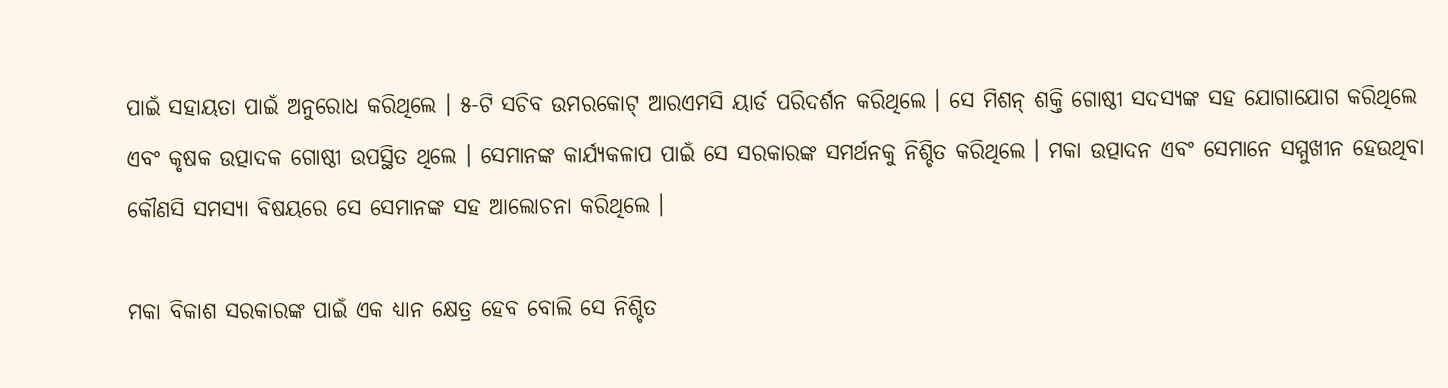ପାଇଁ ସହାୟତା ପାଇଁ ଅନୁରୋଧ କରିଥିଲେ । ୫-ଟି ସଚିବ ଉମରକୋଟ୍ ଆରଏମସି ୟାର୍ଡ ପରିଦର୍ଶନ କରିଥିଲେ । ସେ ମିଶନ୍ ଶକ୍ତି ଗୋଷ୍ଠୀ ସଦସ୍ୟଙ୍କ ସହ ଯୋଗାଯୋଗ କରିଥିଲେ ଏବଂ କୃଷକ ଉତ୍ପାଦକ ଗୋଷ୍ଠୀ ଉପସ୍ଥିତ ଥିଲେ । ସେମାନଙ୍କ କାର୍ଯ୍ୟକଳାପ ପାଇଁ ସେ ସରକାରଙ୍କ ସମର୍ଥନକୁ ନିଶ୍ଚିତ କରିଥିଲେ । ମକା ଉତ୍ପାଦନ ଏବଂ ସେମାନେ ସମ୍ମୁଖୀନ ହେଉଥିବା କୌଣସି ସମସ୍ୟା ବିଷୟରେ ସେ ସେମାନଙ୍କ ସହ ଆଲୋଚନା କରିଥିଲେ ।

ମକା ବିକାଶ ସରକାରଙ୍କ ପାଇଁ ଏକ ଧ୍ୟାନ କ୍ଷେତ୍ର ହେବ ବୋଲି ସେ ନିଶ୍ଚିତ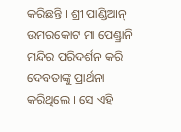କରିଛନ୍ତି । ଶ୍ରୀ ପାଣ୍ଡିଆନ୍ ଉମରକୋଟ ମା ପେଣ୍ଡ୍ରାନି ମନ୍ଦିର ପରିଦର୍ଶନ କରି ଦେବତାଙ୍କୁ ପ୍ରାର୍ଥନା କରିଥିଲେ । ସେ ଏହି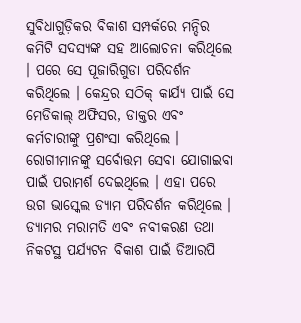ସୁବିଧାଗୁଡ଼ିକର ବିକାଶ ସମ୍ପର୍କରେ ମନ୍ଦିର କମିଟି ସଦସ୍ୟଙ୍କ ସହ ଆଲୋଚନା କରିଥିଲେ । ପରେ ସେ ପୂଜାରିଗୁଡା ପରିଦର୍ଶନ କରିଥିଲେ । କେନ୍ଦ୍ରର ସଠିକ୍ କାର୍ଯ୍ୟ ପାଇଁ ସେ ମେଡିକାଲ୍ ଅଫିସର, ଡାକ୍ତର ଏବଂ କର୍ମଚାରୀଙ୍କୁ ପ୍ରଶଂସା କରିଥିଲେ । ରୋଗୀମାନଙ୍କୁ ସର୍ବୋତ୍ତମ ସେବା ଯୋଗାଇବା ପାଇଁ ପରାମର୍ଶ ଦେଇଥିଲେ । ଏହା ପରେ ଉଗ ଭାସ୍କେଲ ଡ୍ୟାମ ପରିଦର୍ଶନ କରିଥିଲେ । ଡ୍ୟାମର ମରାମତି ଏବଂ ନବୀକରଣ ତଥା ନିକଟସ୍ଥ ପର୍ଯ୍ୟଟନ ବିକାଶ ପାଇଁ ଡିଆରପି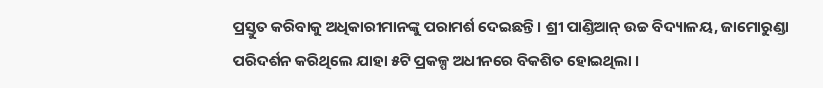ପ୍ରସ୍ତୁତ କରିବାକୁ ଅଧିକାରୀମାନଙ୍କୁ ପରାମର୍ଶ ଦେଇଛନ୍ତି । ଶ୍ରୀ ପାଣ୍ଡିଆନ୍ ଉଚ୍ଚ ବିଦ୍ୟାଳୟ, ଜାମୋରୁଣ୍ଡା ପରିଦର୍ଶନ କରିଥିଲେ ଯାହା ୫ଟି ପ୍ରକଳ୍ପ ଅଧୀନରେ ବିକଶିତ ହୋଇଥିଲା ।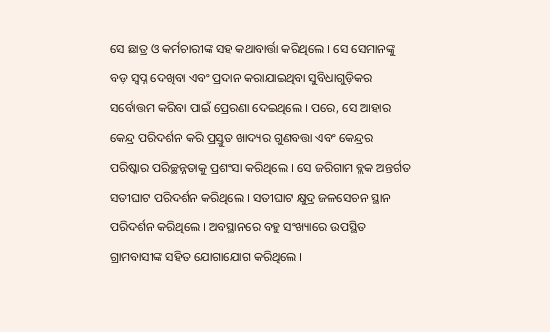ସେ ଛାତ୍ର ଓ କର୍ମଚାରୀଙ୍କ ସହ କଥାବାର୍ତ୍ତା କରିଥିଲେ । ସେ ସେମାନଙ୍କୁ ବଡ଼ ସ୍ୱପ୍ନ ଦେଖିବା ଏବଂ ପ୍ରଦାନ କରାଯାଇଥିବା ସୁବିଧାଗୁଡ଼ିକର ସର୍ବୋତ୍ତମ କରିବା ପାଇଁ ପ୍ରେରଣା ଦେଇଥିଲେ । ପରେ, ସେ ଆହାର କେନ୍ଦ୍ର ପରିଦର୍ଶନ କରି ପ୍ରସ୍ତୁତ ଖାଦ୍ୟର ଗୁଣବତ୍ତା ଏବଂ କେନ୍ଦ୍ରର ପରିଷ୍କାର ପରିଚ୍ଛନ୍ନତାକୁ ପ୍ରଶଂସା କରିଥିଲେ । ସେ ଜରିଗାମ ବ୍ଲକ ଅନ୍ତର୍ଗତ ସତୀଘାଟ ପରିଦର୍ଶନ କରିଥିଲେ । ସତୀଘାଟ କ୍ଷୁଦ୍ର ଜଳସେଚନ ସ୍ଥାନ ପରିଦର୍ଶନ କରିଥିଲେ । ଅବସ୍ଥାନରେ ବହୁ ସଂଖ୍ୟାରେ ଉପସ୍ଥିତ ଗ୍ରାମବାସୀଙ୍କ ସହିତ ଯୋଗାଯୋଗ କରିଥିଲେ ।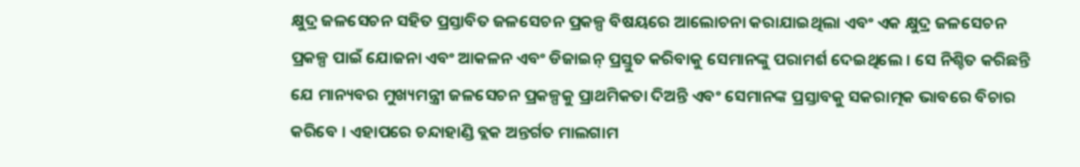କ୍ଷୁଦ୍ର ଜଳସେଚନ ସହିତ ପ୍ରସ୍ତାବିତ ଜଳସେଚନ ପ୍ରକଳ୍ପ ବିଷୟରେ ଆଲୋଚନା କରାଯାଇଥିଲା ଏବଂ ଏକ କ୍ଷୁଦ୍ର ଜଳସେଚନ ପ୍ରକଳ୍ପ ପାଇଁ ଯୋଜନା ଏବଂ ଆକଳନ ଏବଂ ଡିଜାଇନ୍ ପ୍ରସ୍ତୁତ କରିବାକୁ ସେମାନଙ୍କୁ ପରାମର୍ଶ ଦେଇଥିଲେ । ସେ ନିଶ୍ଚିତ କରିଛନ୍ତି ଯେ ମାନ୍ୟବର ମୁଖ୍ୟମନ୍ତ୍ରୀ ଜଳସେଚନ ପ୍ରକଳ୍ପକୁ ପ୍ରାଥମିକତା ଦିଅନ୍ତି ଏବଂ ସେମାନଙ୍କ ପ୍ରସ୍ତାବକୁ ସକରାତ୍ମକ ଭାବରେ ବିଚାର କରିବେ । ଏହାପରେ ଚନ୍ଦାହାଣ୍ଡି ବ୍ଲକ ଅନ୍ତର୍ଗତ ମାଲଗାମ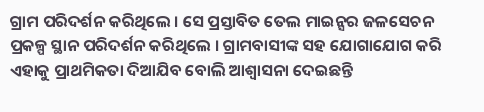ଗ୍ରାମ ପରିଦର୍ଶନ କରିଥିଲେ । ସେ ପ୍ରସ୍ତାବିତ ତେଲ ମାଇନ୍ସର ଜଳସେଚନ ପ୍ରକଳ୍ପ ସ୍ଥାନ ପରିଦର୍ଶନ କରିଥିଲେ । ଗ୍ରାମବାସୀଙ୍କ ସହ ଯୋଗାଯୋଗ କରି ଏହାକୁ ପ୍ରାଥମିକତା ଦିଆଯିବ ବୋଲି ଆଶ୍ୱାସନା ଦେଇଛନ୍ତି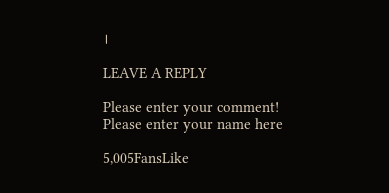।

LEAVE A REPLY

Please enter your comment!
Please enter your name here

5,005FansLike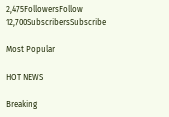2,475FollowersFollow
12,700SubscribersSubscribe

Most Popular

HOT NEWS

Breaking